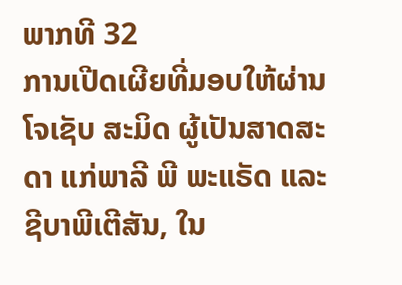ພາກທີ 32
ການເປີດເຜີຍທີ່ມອບໃຫ້ຜ່ານໂຈເຊັບ ສະມິດ ຜູ້ເປັນສາດສະດາ ແກ່ພາລີ ພີ ພະແຣັດ ແລະ ຊີບາພີເຕີສັນ, ໃນ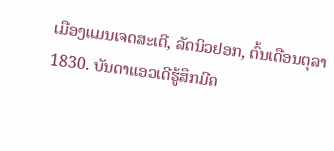ເມືອງແມນເຈດສະເຕີ, ລັດນິວຢອກ, ຕົ້ນເດືອນຕຸລາ 1830. ບັນດາແອວເດີຮູ້ສຶກມີຄ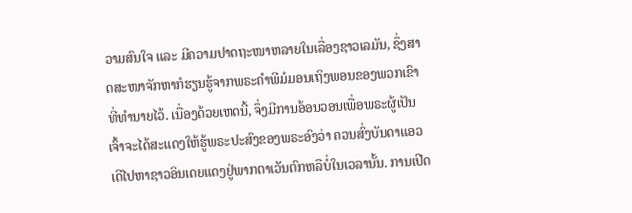ວາມສົນໃຈ ແລະ ມີຄວາມປາດຖະໜາຫລາຍໃນເລື່ອງຊາວເລມັນ, ຊຶ່ງສາດສະໜາຈັກຫາກໍຮຽນຮູ້ຈາກພຣະຄຳພີມໍມອນເຖິງພອນຂອງພວກເຂົາທີ່ທຳນາຍໄວ້. ເນື່ອງດ້ວຍເຫດນີ້, ຈຶ່ງມີການອ້ອນວອນເພື່ອພຣະຜູ້ເປັນເຈົ້າຈະໄດ້ສະແດງໃຫ້ຮູ້ພຣະປະສົງຂອງພຣະອົງວ່າ ຄວນສົ່ງບັນດາແອວເດີໄປຫາຊາວອິນເດຍແດງຢູ່ພາກຕາເວັນຕົກຫລືບໍ່ໃນເວລານັ້ນ. ການເປີດ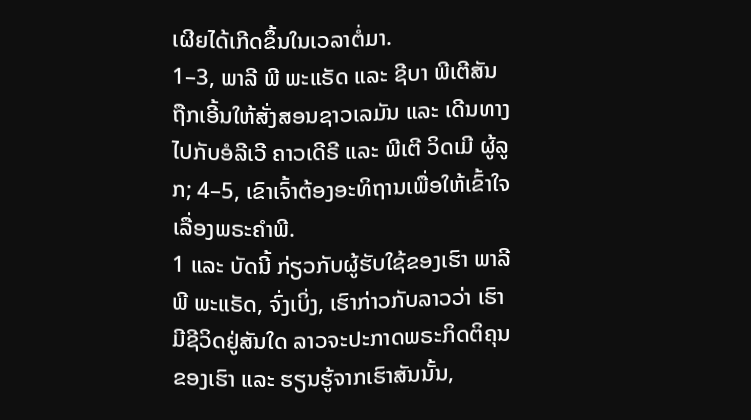ເຜີຍໄດ້ເກີດຂຶ້ນໃນເວລາຕໍ່ມາ.
1–3, ພາລີ ພີ ພະແຣັດ ແລະ ຊີບາ ພີເຕີສັນ ຖືກເອີ້ນໃຫ້ສັ່ງສອນຊາວເລມັນ ແລະ ເດີນທາງໄປກັບອໍລີເວີ ຄາວເດີຣີ ແລະ ພີເຕີ ວິດເມີ ຜູ້ລູກ; 4–5, ເຂົາເຈົ້າຕ້ອງອະທິຖານເພື່ອໃຫ້ເຂົ້າໃຈເລື່ອງພຣະຄຳພີ.
1 ແລະ ບັດນີ້ ກ່ຽວກັບຜູ້ຮັບໃຊ້ຂອງເຮົາ ພາລີ ພີ ພະແຣັດ, ຈົ່ງເບິ່ງ, ເຮົາກ່າວກັບລາວວ່າ ເຮົາມີຊີວິດຢູ່ສັນໃດ ລາວຈະປະກາດພຣະກິດຕິຄຸນຂອງເຮົາ ແລະ ຮຽນຮູ້ຈາກເຮົາສັນນັ້ນ,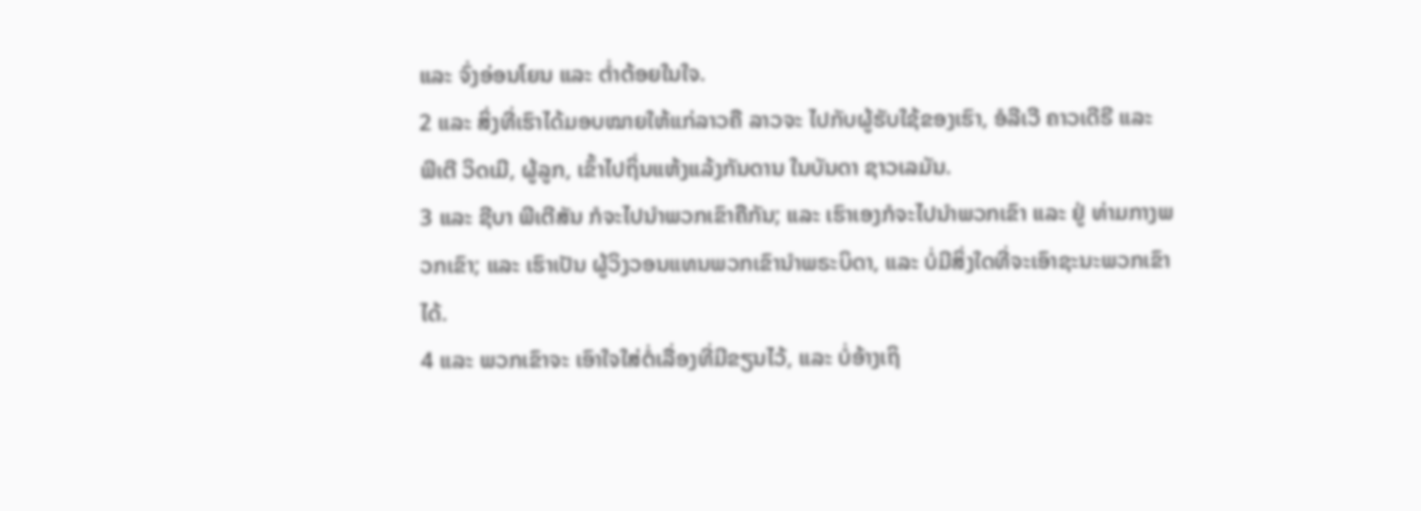ແລະ ຈົ່ງອ່ອນໂຍນ ແລະ ຕ່ຳຕ້ອຍໃນໃຈ.
2 ແລະ ສິ່ງທີ່ເຮົາໄດ້ມອບໝາຍໃຫ້ແກ່ລາວຄື ລາວຈະ ໄປກັບຜູ້ຮັບໃຊ້ຂອງເຮົາ, ອໍລີເວີ ຄາວເດີຣີ ແລະ ພີເຕີ ວິດເມີ, ຜູ້ລູກ, ເຂົ້າໄປຖິ່ນແຫ້ງແລ້ງກັນດານ ໃນບັນດາ ຊາວເລມັນ.
3 ແລະ ຊີບາ ພີເຕີສັນ ກໍຈະໄປນຳພວກເຂົາຄືກັນ; ແລະ ເຮົາເອງກໍຈະໄປນຳພວກເຂົາ ແລະ ຢູ່ ທ່າມກາງພວກເຂົາ; ແລະ ເຮົາເປັນ ຜູ້ວິງວອນແທນພວກເຂົານຳພຣະບິດາ, ແລະ ບໍ່ມີສິ່ງໃດທີ່ຈະເອົາຊະນະພວກເຂົາໄດ້.
4 ແລະ ພວກເຂົາຈະ ເອົາໃຈໃສ່ຕໍ່ເລື່ອງທີ່ມີຂຽນໄວ້, ແລະ ບໍ່ອ້າງເຖິ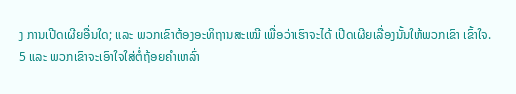ງ ການເປີດເຜີຍອື່ນໃດ; ແລະ ພວກເຂົາຕ້ອງອະທິຖານສະເໝີ ເພື່ອວ່າເຮົາຈະໄດ້ ເປີດເຜີຍເລື່ອງນັ້ນໃຫ້ພວກເຂົາ ເຂົ້າໃຈ.
5 ແລະ ພວກເຂົາຈະເອົາໃຈໃສ່ຕໍ່ຖ້ອຍຄຳເຫລົ່າ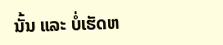ນັ້ນ ແລະ ບໍ່ເຮັດຫ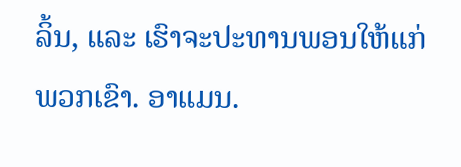ລິ້ນ, ແລະ ເຮົາຈະປະທານພອນໃຫ້ແກ່ພວກເຂົາ. ອາແມນ.